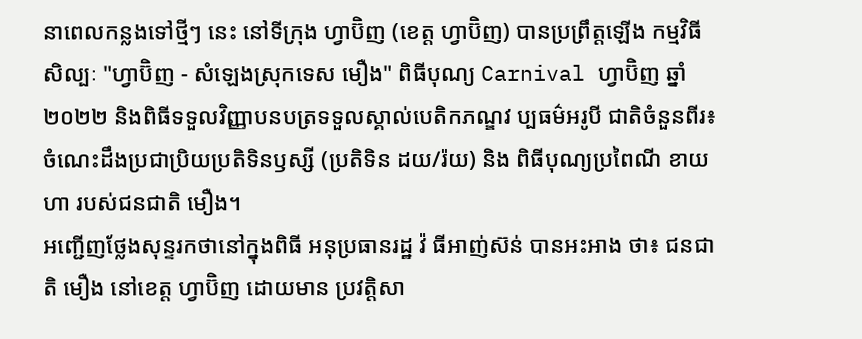នាពេលកន្លងទៅថ្មីៗ នេះ នៅទីក្រុង ហ្វាប៊ិញ (ខេត្ត ហ្វាប៊ិញ) បានប្រព្រឹត្តឡើង កម្មវិធីសិល្បៈ "ហ្វាប៊ិញ - សំឡេងស្រុកទេស មឿង" ពិធីបុណ្យ Carnival ហ្វាប៊ិញ ឆ្នាំ ២០២២ និងពិធីទទួលវិញ្ញាបនបត្រទទួលស្គាល់បេតិកភណ្ឌវ ប្បធម៌អរូបី ជាតិចំនួនពីរ៖ ចំណេះដឹងប្រជាប្រិយប្រតិទិនឫស្សី (ប្រតិទិន ដយ/រ៉យ) និង ពិធីបុណ្យប្រពៃណី ខាយហា របស់ជនជាតិ មឿង។
អញ្ជើញថ្លែងសុន្ទរកថានៅក្នុងពិធី អនុប្រធានរដ្ឋ វ៉ ធីអាញ់ស៊ន់ បានអះអាង ថា៖ ជនជាតិ មឿង នៅខេត្ត ហ្វាប៊ិញ ដោយមាន ប្រវត្តិសា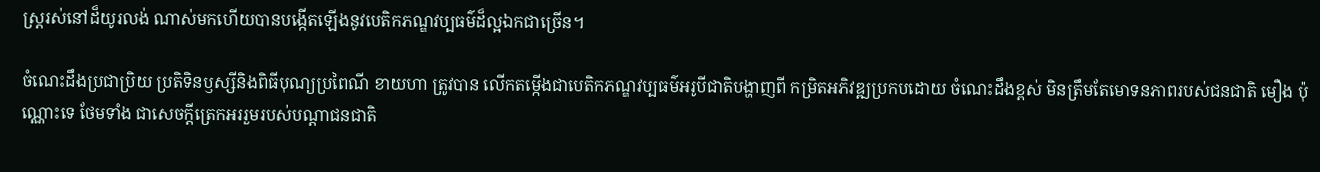ស្រ្តរស់នៅដ៏យូរលង់ ណាស់មកហើយបានបង្កើតឡើងនូវបេតិកភណ្ឌវប្បធម៌ដ៏ល្អឯកជាច្រើន។

ចំណេះដឹងប្រជាប្រិយ ប្រតិទិនឫស្សីនិងពិធីបុណ្យប្រពៃណី ខាយហា ត្រូវបាន លើកតម្កើងជាបេតិកភណ្ឌវប្បធម៌អរូបីជាតិបង្ហាញពី កម្រិតអភិវឌ្ឍប្រកបដោយ ចំណេះដឹងខ្ពស់ មិនត្រឹមតែមោទនភាពរបស់ជនជាតិ មឿង ប៉ុណ្ណោះទេ ថែមទាំង ជាសេចក្តីត្រេកអររួមរបស់បណ្តាជនជាតិ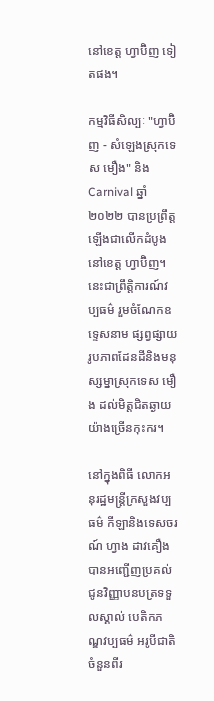នៅខេត្ត ហ្វាប៊ិញ ទៀតផង។

កម្មវិធីសិល្បៈ "ហ្វាប៊ិញ - សំឡេងស្រុកទេស មឿង" និង Carnival ឆ្នាំ ២០២២ បានប្រព្រឹត្តឡើងជាលើកដំបូងនៅខេត្ត ហ្វាប៊ិញ។ នេះជាព្រឹត្តិការណ៍វប្បធម៌ រួមចំណែកឧទ្ទេសនាម ផ្សព្វផ្សាយរូបភាពដែនដីនិងមនុស្សម្នាស្រុកទេស មឿង ដល់មិត្តជិតឆ្ងាយយ៉ាងច្រើនកុះករ។

នៅក្នុងពិធី លោកអនុរដ្ឋមន្ត្រីក្រសួងវប្បធម៌ កីឡានិងទេសចរណ៍ ហ្វាង ដាវគឿង បានអញ្ជើញប្រគល់ជូនវិញ្ញាបនបត្រទទួលស្គាល់ បេតិកភណ្ឌវប្បធម៌ អរូបីជាតិចំនួនពីរ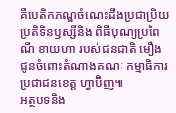គឺបេតិកភណ្ឌចំណេះដឹងប្រជាប្រិយ ប្រតិទិនឫស្សីនិង ពិធីបុណ្យប្រពៃណី ខាយហា របស់ជនជាតិ មឿង ជូនចំពោះតំណាងគណៈ កម្មាធិការប្រជាជនខេត្ត ហ្វាប៊ិញ៕
អត្ថបទនិង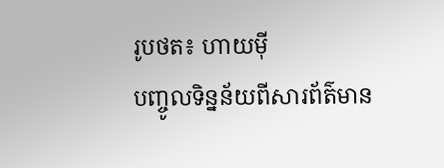រូបថត៖ ហាយម៉ី
បញ្ចូលទិន្នន័យពីសារព័ត៌មាន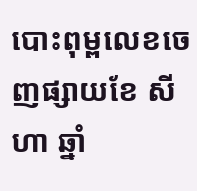បោះពុម្ពលេខចេញផ្សាយខែ សីហា ឆ្នាំ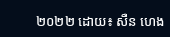២០២២ ដោយ៖ សឺន ហេង